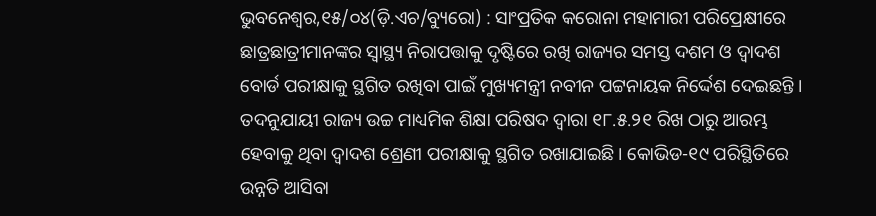ଭୁବନେଶ୍ୱର,୧୫/୦୪(ଡ଼ି.ଏଚ/ବ୍ୟୁରୋ) : ସାଂପ୍ରତିକ କରୋନା ମହାମାରୀ ପରିପ୍ରେକ୍ଷୀରେ ଛାତ୍ରଛାତ୍ରୀମାନଙ୍କର ସ୍ବାସ୍ଥ୍ୟ ନିରାପତ୍ତାକୁ ଦୃଷ୍ଟିରେ ରଖି ରାଜ୍ୟର ସମସ୍ତ ଦଶମ ଓ ଦ୍ବାଦଶ ବୋର୍ଡ ପରୀକ୍ଷାକୁ ସ୍ଥଗିତ ରଖିବା ପାଇଁ ମୁଖ୍ୟମନ୍ତ୍ରୀ ନବୀନ ପଟ୍ଟନାୟକ ନିର୍ଦ୍ଦେଶ ଦେଇଛନ୍ତି । ତଦନୁଯାୟୀ ରାଜ୍ୟ ଉଚ୍ଚ ମାଧ୍ୟମିକ ଶିକ୍ଷା ପରିଷଦ ଦ୍ବାରା ୧୮.୫.୨୧ ରିଖ ଠାରୁ ଆରମ୍ଭ ହେବାକୁ ଥିବା ଦ୍ବାଦଶ ଶ୍ରେଣୀ ପରୀକ୍ଷାକୁ ସ୍ଥଗିତ ରଖାଯାଇଛି। କୋଭିଡ-୧୯ ପରିସ୍ଥିତିରେ ଉନ୍ନତି ଆସିବା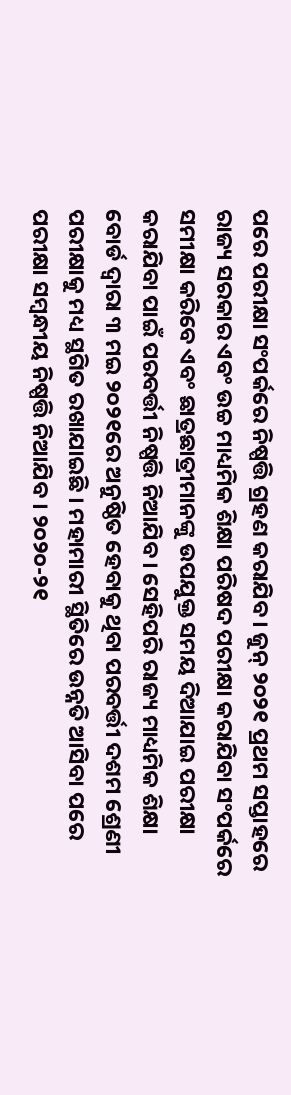ପରେ ପରୀକ୍ଷା ସଂପର୍କରେ ନିଷ୍ପତ୍ତି ଗ୍ରହଣ କରାଯିବ। ଜୁନ୍ ୨୦୨୧ ପ୍ରଥମ ସପ୍ତାହରେ ରାଜ୍ୟ ସରକାର ଏବଂ ଉଚ୍ଚ ମାଧ୍ୟମିକ ଶିକ୍ଷା ପରିଷଦ ପରୀକ୍ଷା କରାଯିବା ସଂପର୍କରେ ସମୀକ୍ଷା କରିବେ ଏବଂ ଛାତ୍ରଛାତ୍ରୀମାନଙ୍କୁ ଉପଯୁକ୍ତ ସମୟ ଦିଆଯାଇ ପରୀକ୍ଷା କରାଯିବା ପାଇଁ ପରବର୍ତ୍ତୀ ନିଷ୍ପତ୍ତି ନିଆଯିବ। ସେହିପରି ରାଜ୍ୟ ମାଧ୍ୟମିକ ଶିକ୍ଷା ବୋର୍ଡ ଦ୍ବାରା ୩ ମଇ ୨୦୨୧ରେ ଅନୁଷ୍ଠିତ ହେବାକୁ ଥିବା ପରବର୍ତ୍ତୀ ଦଶମ ଶ୍ରେଣୀ ପରୀକ୍ଷାକୁ ମଧ୍ୟ ସ୍ଥଗିତ ରଖାଯାଇଛି । ମହାମାରୀ ସ୍ଥିତିରେ ଉନ୍ନତି ଆସିବା ପରେ ପରୀକ୍ଷା ସମ୍ବନ୍ଧୀୟ ନିଷ୍ପତ୍ତି ନିଆଯିବ । ୨୦୨୦-୨୧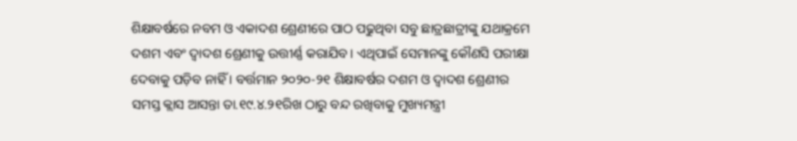ଶିକ୍ଷାବର୍ଷରେ ନବମ ଓ ଏକାଦଶ ଶ୍ରେଣୀରେ ପାଠ ପଢୁଥିବା ସବୁ ଛାତ୍ରଛାତ୍ରୀଙ୍କୁ ଯଥାକ୍ରମେ ଦଶମ ଏବଂ ଦ୍ବାଦଶ ଶ୍ରେଣୀକୁ ଉତ୍ତୀର୍ଣ୍ଣ କରାଯିବ। ଏଥିପାଇଁ ସେମାନଙ୍କୁ କୌଣସି ପରୀକ୍ଷା ଦେବାକୁ ପଡ଼ିବ ନାହିଁ । ବର୍ତ୍ତମାନ ୨୦୨୦-୨୧ ଶିକ୍ଷାବର୍ଷର ଦଶମ ଓ ଦ୍ବାଦଶ ଶ୍ରେଣୀର ସମସ୍ତ କ୍ଲାସ ଆସନ୍ତା ତା.୧୯.୪.୨୧ରିଖ ଠାରୁ ବନ୍ଦ ରଖିବାକୁ ମୁଖ୍ୟମନ୍ତ୍ରୀ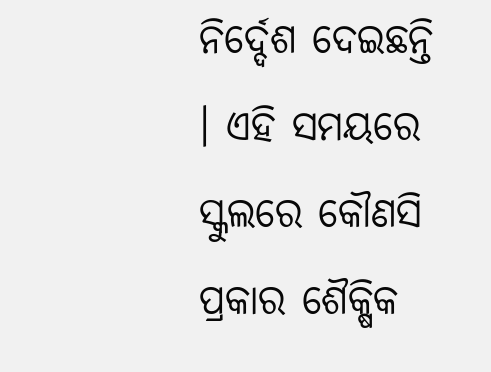ନିର୍ଦ୍ଦେଶ ଦେଇଛନ୍ତି । ଏହି ସମୟରେ ସ୍କୁଲରେ କୌଣସି ପ୍ରକାର ଶୈକ୍ଷିକ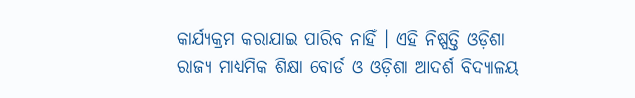କାର୍ଯ୍ୟକ୍ରମ କରାଯାଇ ପାରିବ ନାହିଁ । ଏହି ନିଷ୍ପତ୍ତି ଓଡ଼ିଶା ରାଜ୍ୟ ମାଧ୍ୟମିକ ଶିକ୍ଷା ବୋର୍ଡ ଓ ଓଡ଼ିଶା ଆଦର୍ଶ ବିଦ୍ୟାଳୟ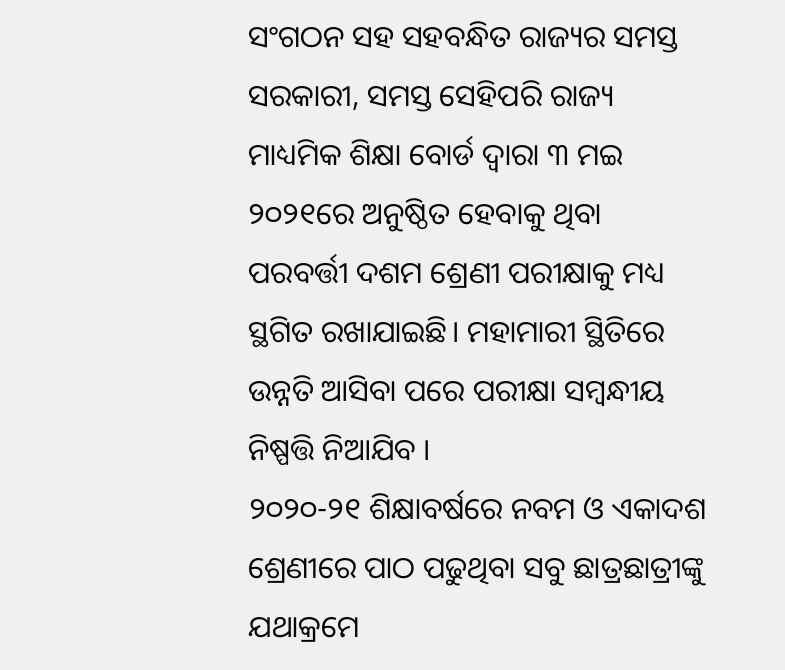ସଂଗଠନ ସହ ସହବନ୍ଧିତ ରାଜ୍ୟର ସମସ୍ତ ସରକାରୀ, ସମସ୍ତ ସେହିପରି ରାଜ୍ୟ ମାଧ୍ୟମିକ ଶିକ୍ଷା ବୋର୍ଡ ଦ୍ବାରା ୩ ମଇ ୨୦୨୧ରେ ଅନୁଷ୍ଠିତ ହେବାକୁ ଥିବା ପରବର୍ତ୍ତୀ ଦଶମ ଶ୍ରେଣୀ ପରୀକ୍ଷାକୁ ମଧ୍ୟ ସ୍ଥଗିତ ରଖାଯାଇଛି। ମହାମାରୀ ସ୍ଥିତିରେ ଉନ୍ନତି ଆସିବା ପରେ ପରୀକ୍ଷା ସମ୍ବନ୍ଧୀୟ ନିଷ୍ପତ୍ତି ନିଆଯିବ ।
୨୦୨୦-୨୧ ଶିକ୍ଷାବର୍ଷରେ ନବମ ଓ ଏକାଦଶ ଶ୍ରେଣୀରେ ପାଠ ପଢୁଥିବା ସବୁ ଛାତ୍ରଛାତ୍ରୀଙ୍କୁ ଯଥାକ୍ରମେ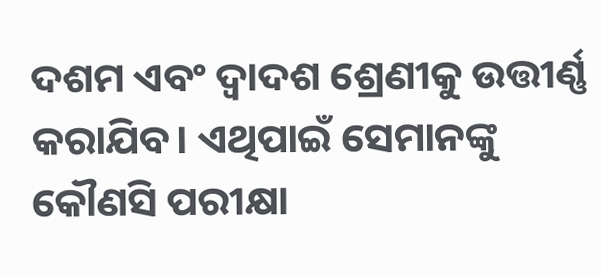ଦଶମ ଏବଂ ଦ୍ବାଦଶ ଶ୍ରେଣୀକୁ ଉତ୍ତୀର୍ଣ୍ଣ କରାଯିବ। ଏଥିପାଇଁ ସେମାନଙ୍କୁ କୌଣସି ପରୀକ୍ଷା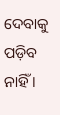ଦେବାକୁ ପଡ଼ିବ ନାହିଁ ।